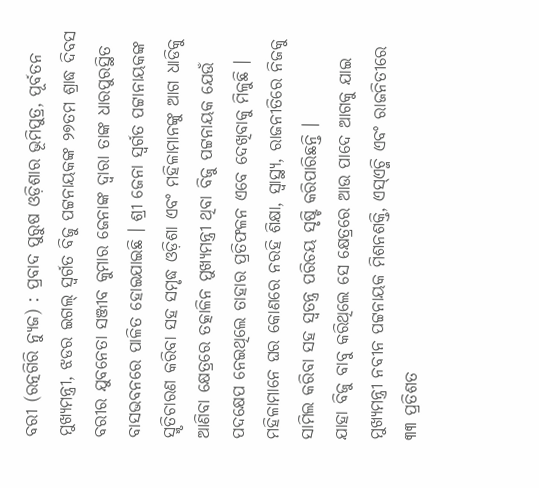ବରୀ (ରତ୍ନଗିରି ନ୍ୟୁଜ) : ପ୍ରବାଦ ପୁରୁଷ ଓଡ଼ିଶାର ଭୂମିପୁତ୍ର, ପୂର୍ବତନ ମୁଖ୍ୟମନ୍ତ୍ରୀ, ଝଡର ଇଗଲ୍ ସ୍ୱର୍ଗତ ବିଜୁ ପଟ୍ଟନାୟକଙ୍କ ୨୭ତମ ଶ୍ରାଦ୍ଧ ଦିବସ ବରୀର ଯୁବନେତା ସଞ୍ଜୀବ କୁମାର ଜେନାଙ୍କ ଦ୍ୱାରା ତାଙ୍କ ଧାରପୁରସ୍ଥିତ ବାସଭବନରେ ପାଳିତ ହୋଇଯାଇଛି । ଶ୍ରୀ ଜେନା ସ୍ୱର୍ଗତ ପଟ୍ଟାନାୟକଙ୍କ ସ୍ମୃତିଚାରଣ କରିବା ସହ ସମୃଦ୍ଧ ଓଡ଼ିଶା ଏବଂ ମହିଳାମାନଙ୍କୁ ଆଗ ଧାଡିକୁ ଆଣିବା କ୍ଷେତ୍ରରେ ତତ୍କାଳିନ ମୁଖ୍ୟମନ୍ତ୍ରୀ ଥିବା ବିଜୁ ପଟ୍ଟନାୟକ ଯେଉଁ ପଦକ୍ଷେପ ନେଇଥିଲେ ତାହାର ପ୍ରତିଫଳନ ଏବେ ଦେଖିବାକୁ ମିଳୁଛି । ମହିଳାମାନେ ଘର କୋଣରେ ନରହି ଶିକ୍ଷା, ସ୍ୱାସ୍ଥ୍ୟ, ରାଜନୀତିରେ ନିଜକୁ ସାମିଲ କରିବା ସହ ସ୍ୱତନ୍ତ୍ର ପରିଚୟ ସୃଷ୍ଟି କରିପାରିଛନ୍ତି ।
ଯାହା ବିଜୁ ବାବୁ କରିଥିଲେ ସେ କ୍ଷେତ୍ରରେ ଆଉ ପାଦେ ଆଗକୁ ଯାଇ ମୁଖ୍ୟମନ୍ତ୍ରୀ ନବୀନ ପଟ୍ଟନାୟକ ମିଶନଶକ୍ତି, ଏସ୍ଏଚ୍ଜି ଏବଂ ରାଜନିତୀରେ ୩୩ ପ୍ରତିଶତ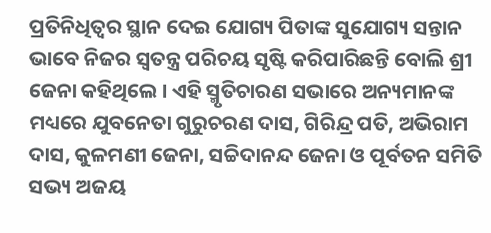ପ୍ରତିନିଧିତ୍ୱର ସ୍ଥାନ ଦେଇ ଯୋଗ୍ୟ ପିତାଙ୍କ ସୁଯୋଗ୍ୟ ସନ୍ତାନ ଭାବେ ନିଜର ସ୍ୱତନ୍ତ୍ର ପରିଚୟ ସୃଷ୍ଟି କରିପାରିଛନ୍ତି ବୋଲି ଶ୍ରୀ ଜେନା କହିଥିଲେ । ଏହି ସ୍ମୃତିଚାରଣ ସଭାରେ ଅନ୍ୟମାନଙ୍କ ମଧ୍ୟରେ ଯୁବନେତା ଗୁରୁଚରଣ ଦାସ, ଗିରିନ୍ଦ୍ର ପତି, ଅଭିରାମ ଦାସ, କୁଳମଣୀ ଜେନା, ସଚ୍ଚିଦାନନ୍ଦ ଜେନା ଓ ପୂର୍ବତନ ସମିତି ସଭ୍ୟ ଅଜୟ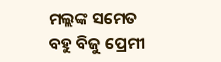ମଲ୍ଲଙ୍କ ସମେତ ବହୁ ବିଜୁ ପ୍ରେମୀ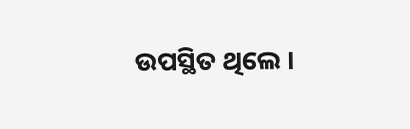ଉପସ୍ଥିତ ଥିଲେ ।